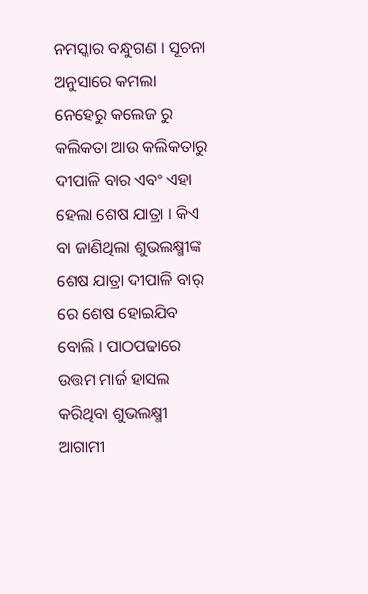ନମସ୍କାର ବନ୍ଧୁଗଣ । ସୂଚନା ଅନୁସାରେ କମଲା ନେହେରୁ କଲେଜ ରୁ କଲିକତା ଆଉ କଲିକତାରୁ ଦୀପାଳି ବାର ଏବଂ ଏହା ହେଲା ଶେଷ ଯାତ୍ରା । କିଏ ବା ଜାଣିଥିଲା ଶୁଭଲକ୍ଷ୍ମୀଙ୍କ ଶେଷ ଯାତ୍ରା ଦୀପାଳି ବାର୍ ରେ ଶେଷ ହୋଇଯିବ ବୋଲି । ପାଠପଢାରେ ଉତ୍ତମ ମାର୍ଜ ହାସଲ କରିଥିବା ଶୁଭଲକ୍ଷ୍ମୀ ଆଗାମୀ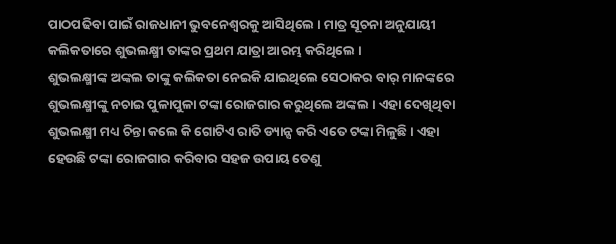ପାଠପଢିବା ପାଇଁ ରାଜଧାନୀ ଭୁବନେଶ୍ଵରକୁ ଆସିଥିଲେ । ମାତ୍ର ସୂଚନା ଅନୁଯାୟୀ କଲିକତାରେ ଶୁଭଲକ୍ଷ୍ମୀ ତାଙ୍କର ପ୍ରଥମ ଯାତ୍ରା ଆରମ୍ଭ କରିଥିଲେ ।
ଶୁଭଲକ୍ଷ୍ମୀଙ୍କ ଅଙ୍କଲ ତାଙ୍କୁ କଲିକତା ନେଇକି ଯାଇଥିଲେ ସେଠାକର ବାର୍ ମାନଙ୍କରେ ଶୁଭଲକ୍ଷ୍ମୀଙ୍କୁ ନଚାଇ ପୁଳାପୁଳା ଟଙ୍କା ରୋଜଗାର କରୁଥିଲେ ଅଙ୍କଲ । ଏହା ଦେଖିଥିବା ଶୁଭଲକ୍ଷ୍ମୀ ମଧ୍ୟ ଚିନ୍ତା କଲେ କି ଗୋଟିଏ ରାତି ଡ୍ୟାନ୍ସ କରି ଏତେ ଟଙ୍କା ମିଳୁଛି । ଏହା ହେଉଛି ଟଙ୍କା ରୋଜଗାର କରିବାର ସହଜ ଉପାୟ ତେଣୁ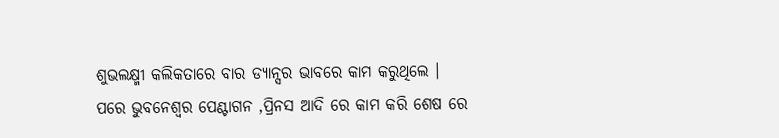ଶୁଭଲକ୍ଷ୍ମୀ କଲିକତାରେ ବାର ଡ୍ୟାନ୍ସର ଭାବରେ କାମ କରୁଥିଲେ ।
ପରେ ଭୁବନେଶ୍ବର ପେଣ୍ଟାଗନ ,ପ୍ରିନସ ଆଦି ରେ କାମ କରି ଶେଷ ରେ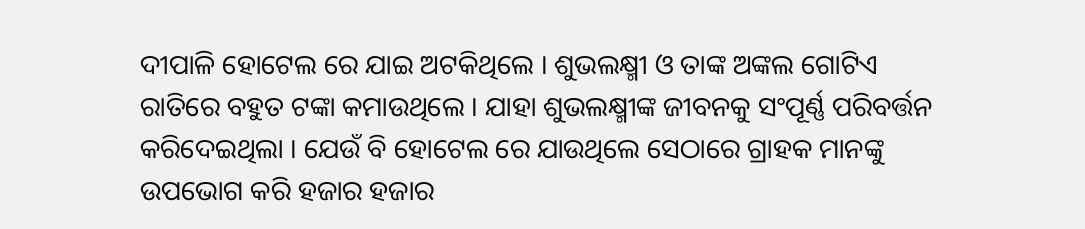ଦୀପାଳି ହୋଟେଲ ରେ ଯାଇ ଅଟକିଥିଲେ । ଶୁଭଲକ୍ଷ୍ମୀ ଓ ତାଙ୍କ ଅଙ୍କଲ ଗୋଟିଏ ରାତିରେ ବହୁତ ଟଙ୍କା କମାଉଥିଲେ । ଯାହା ଶୁଭଲକ୍ଷ୍ମୀଙ୍କ ଜୀବନକୁ ସଂପୂର୍ଣ୍ଣ ପରିବର୍ତ୍ତନ କରିଦେଇଥିଲା । ଯେଉଁ ବି ହୋଟେଲ ରେ ଯାଉଥିଲେ ସେଠାରେ ଗ୍ରାହକ ମାନଙ୍କୁ ଉପଭୋଗ କରି ହଜାର ହଜାର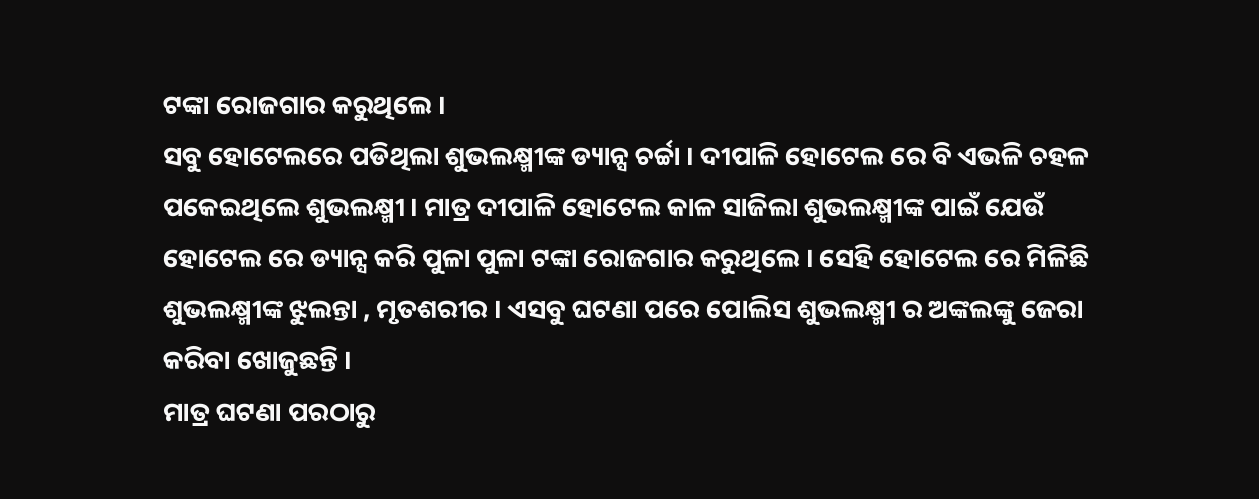ଟଙ୍କା ରୋଜଗାର କରୁଥିଲେ ।
ସବୁ ହୋଟେଲରେ ପଡିଥିଲା ଶୁଭଲକ୍ଷ୍ମୀଙ୍କ ଡ୍ୟାନ୍ସ ଚର୍ଚ୍ଚା । ଦୀପାଳି ହୋଟେଲ ରେ ବି ଏଭଳି ଚହଳ ପକେଇଥିଲେ ଶୁଭଲକ୍ଷ୍ମୀ । ମାତ୍ର ଦୀପାଳି ହୋଟେଲ କାଳ ସାଜିଲା ଶୁଭଲକ୍ଷ୍ମୀଙ୍କ ପାଇଁ ଯେଉଁ ହୋଟେଲ ରେ ଡ୍ୟାନ୍ସ କରି ପୁଳା ପୁଳା ଟଙ୍କା ରୋଜଗାର କରୁଥିଲେ । ସେହି ହୋଟେଲ ରେ ମିଳିଛି ଶୁଭଲକ୍ଷ୍ମୀଙ୍କ ଝୁଲନ୍ତା , ମୃତଶରୀର । ଏସବୁ ଘଟଣା ପରେ ପୋଲିସ ଶୁଭଲକ୍ଷ୍ମୀ ର ଅଙ୍କଲଙ୍କୁ ଜେରା କରିବା ଖୋଜୁଛନ୍ତି ।
ମାତ୍ର ଘଟଣା ପରଠାରୁ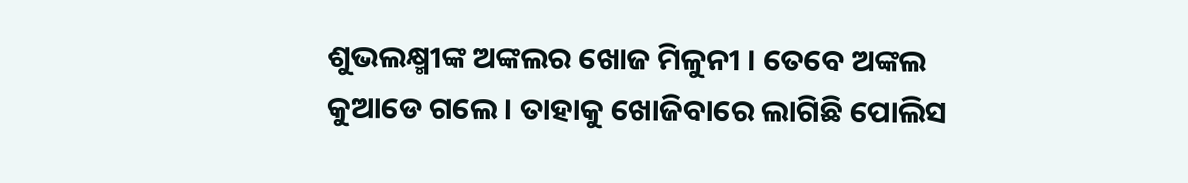ଶୁଭଲକ୍ଷ୍ମୀଙ୍କ ଅଙ୍କଲର ଖୋଜ ମିଳୁନୀ । ତେବେ ଅଙ୍କଲ କୁଆଡେ ଗଲେ । ତାହାକୁ ଖୋଜିବାରେ ଲାଗିଛି ପୋଲିସ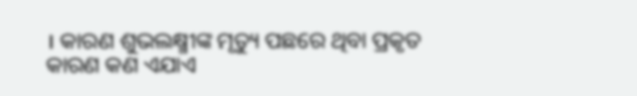। କାରଣ ଶୁଭଲକ୍ଷ୍ମୀଙ୍କ ମୃତ୍ୟୁ ପଛରେ ଥିବା ପ୍ରକୃତ କାରଣ କଣ ଏଯାଏ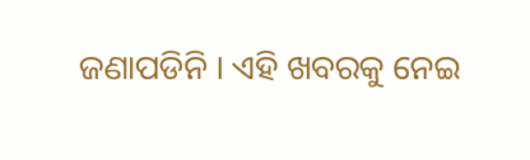ଜଣାପଡିନି । ଏହି ଖବରକୁ ନେଇ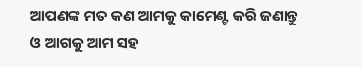ଆପଣଙ୍କ ମତ କଣ ଆମକୁ କାମେଣ୍ଟ କରି ଜଣାନ୍ତୁ ଓ ଆଗକୁ ଆମ ସହ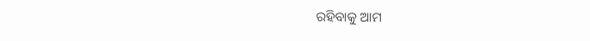ରହିବାକୁ ଆମ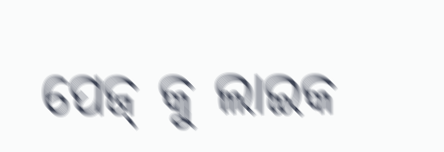ପେଜ୍ କୁ ଲାଇକ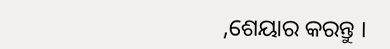,ଶେୟାର କରନ୍ତୁ ।